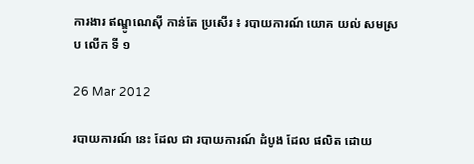ការងារ ឥណ្ឌូណេស៊ី កាន់តែ ប្រសើរ ៖ របាយការណ៍ យោគ យល់ សមស្រប លើក ទី ១

26 Mar 2012

របាយការណ៍ នេះ ដែល ជា របាយការណ៍ ដំបូង ដែល ផលិត ដោយ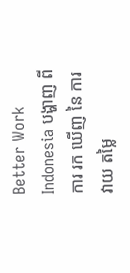Better Work Indonesia បង្ហាញ ពី ការ រក ឃើញ នៃ ការ វាយ តម្លៃ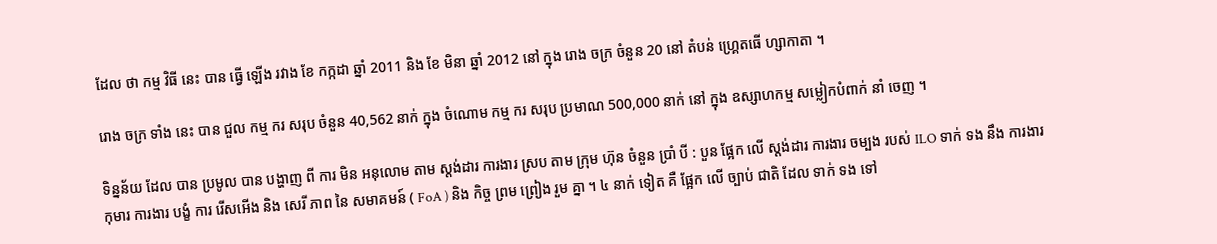ដែល ថា កម្ម វិធី នេះ បាន ធ្វើ ឡើង រវាង ខែ កក្កដា ឆ្នាំ 2011 និង ខែ មិនា ឆ្នាំ 2012 នៅ ក្នុង រោង ចក្រ ចំនួន 20 នៅ តំបន់ ហ្គ្រេតធើ ហ្សាកាតា ។

រោង ចក្រ ទាំង នេះ បាន ជួល កម្ម ករ សរុប ចំនួន 40,562 នាក់ ក្នុង ចំណោម កម្ម ករ សរុប ប្រមាណ 500,000 នាក់ នៅ ក្នុង ឧស្សាហកម្ម សម្លៀកបំពាក់ នាំ ចេញ ។

ទិន្នន័យ ដែល បាន ប្រមូល បាន បង្ហាញ ពី ការ មិន អនុលោម តាម ស្តង់ដារ ការងារ ស្រប តាម ក្រុម ហ៊ុន ចំនួន ប្រាំ បី : បួន ផ្អែក លើ ស្តង់ដារ ការងារ ចម្បង របស់ ILO ទាក់ ទង នឹង ការងារ កុមារ ការងារ បង្ខំ ការ រើសអើង និង សេរី ភាព នៃ សមាគមន៍ ( FoA ) និង កិច្ច ព្រម ព្រៀង រួម គ្នា ។ ៤ នាក់ ទៀត គឺ ផ្អែក លើ ច្បាប់ ជាតិ ដែល ទាក់ ទង ទៅ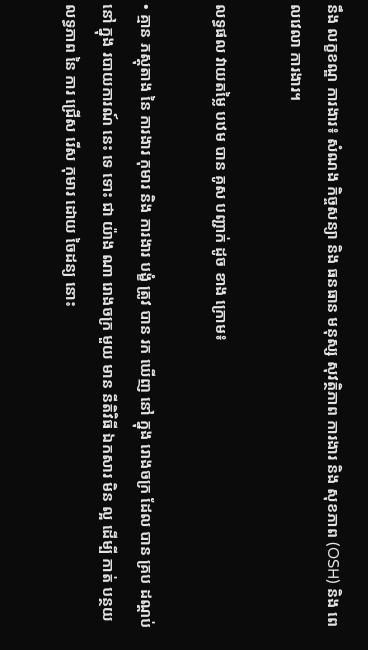នឹង លក្ខខណ្ឌ ការងារ៖ សំណង កិច្ចសន្យា និង ធនធាន មនុស្ស សុវត្ថិភាព ការងារ និង សុខភាព (OSH) និង ពេលវេលា ការងារ។

លទ្ធផល វាយតម្លៃ បឋម បាន គូស បញ្ជាក់ ដូច ខាង ក្រោម៖

• គ្មាន ភស្តុតាង នៃ ការងារ កុមារ និង ការងារ បង្ខំ ត្រូវ បាន រក ឃើញ នៅ ក្នុង រោងចក្រ ដែល បាន គ្រប ដណ្តប់ នៅ ក្នុង របាយការណ៍ នេះ ទេ ទោះ ជា យ៉ាង ណា រោងចក្រ មួយ មាន នីតិវិធី ឯកសារ មិន ល្អ ដើម្បី កាត់ បន្ថយ លទ្ធភាព នៃ ការ ជ្រើស រើស កុមារ ដោយ ចៃដន្យ នោះ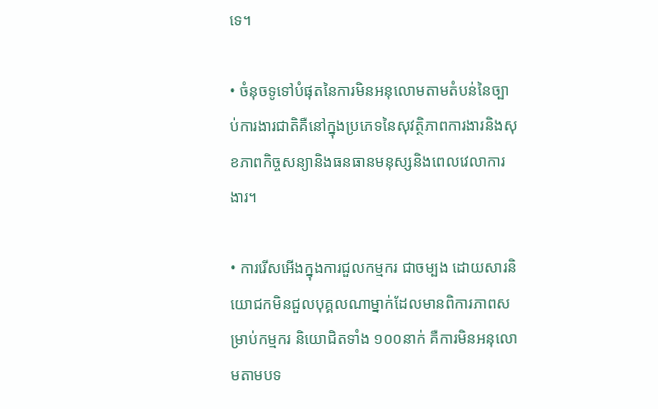ទេ។

• ចំនុចទូទៅបំផុតនៃការមិនអនុលោមតាមតំបន់នៃច្បាប់ការងារជាតិគឺនៅក្នុងប្រភេទនៃសុវត្ថិភាពការងារនិងសុខភាពកិច្ចសន្យានិងធនធានមនុស្សនិងពេលវេលាការងារ។

• ការរើសអើងក្នុងការជួលកម្មករ ជាចម្បង ដោយសារនិយោជកមិនជួលបុគ្គលណាម្នាក់ដែលមានពិការភាពសម្រាប់កម្មករ និយោជិតទាំង ១០០នាក់ គឺការមិនអនុលោមតាមបទ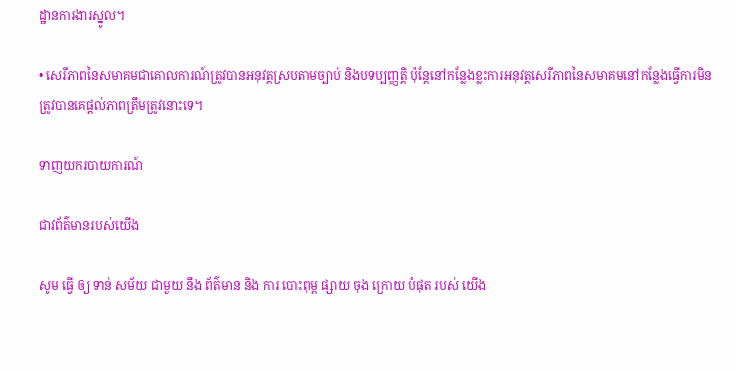ដ្ឋានការងារស្នូល។

• សេរីភាពនៃសមាគមជាគោលការណ៍ត្រូវបានអនុវត្តស្របតាមច្បាប់ និងបទប្បញ្ញត្តិ ប៉ុន្តែនៅកន្លែងខ្លះការអនុវត្តសេរីភាពនៃសមាគមនៅកន្លែងធ្វើការមិនត្រូវបានគេផ្តល់ភាពត្រឹមត្រូវនោះទេ។

ទាញយករបាយការណ៍

ជាវព័ត៌មានរបស់យើង

សូម ធ្វើ ឲ្យ ទាន់ សម័យ ជាមួយ នឹង ព័ត៌មាន និង ការ បោះពុម្ព ផ្សាយ ចុង ក្រោយ បំផុត របស់ យើង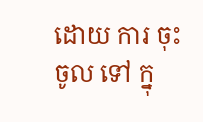ដោយ ការ ចុះ ចូល ទៅ ក្នុ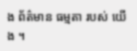ង ព័ត៌មាន ធម្មតា របស់ យើង ។